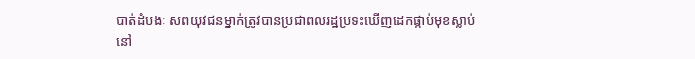បាត់ដំបងៈ សពយុវជនម្នាក់ត្រូវបានប្រជាពលរដ្ឋប្រទះឃើញដេកផ្កាប់មុខស្លាប់
នៅ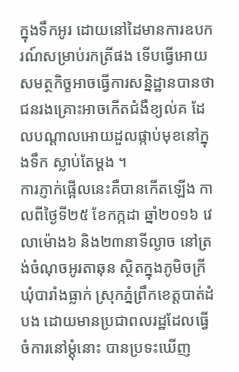ក្នុងទឹកអូរ ដោយនៅដៃមានការឧបករណ៍សម្រាប់រកត្រីផង ទើបធ្វើអោយសមត្ថកិច្ខអាចធ្វើការសន្និដ្ឋានបានថា ជនរងគ្រោះអាចកើតជំងឺខ្យល់គ ដែលបណ្តាលអោយដួលផ្កាប់មុខនៅក្នុងទឹក ស្លាប់តែម្តង ។
ការភ្ញាក់ផ្អើលនេះគឺបានកើតឡើង កាលពីថ្ងៃទី២៥ ខែកក្កដា ឆ្នាំ២០១៦ វេលាម៉ោង៦ និង២៣នាទីល្ងាច នៅត្រង់ចំណុចអូរតាឆុន ស្ថិតក្នុងភូមិចក្រី ឃុំបារាំងធ្លាក់ ស្រុកភ្នំព្រឹកខេត្តបាត់ដំបង ដោយមានប្រជាពលរដ្ឋដែលធ្វើចំការនៅម្តុំនោះ បានប្រទះឃើញ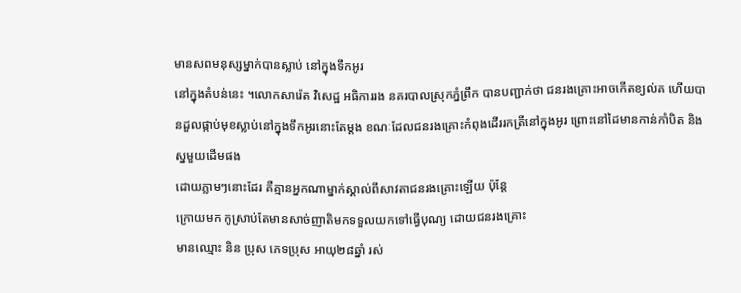មានសពមនុស្សម្នាក់បានស្លាប់ នៅក្នុងទឹកអូរ
នៅក្នុងតំបន់នេះ ។លោកសារ៉េត វិសេដ្ឋ អធិការរង នគរបាលស្រុកភ្នំព្រឹក បានបញ្ជាក់ថា ជនរងគ្រោះអាចកើតខ្យល់គ ហើយបានដួលផ្កាប់មុខស្លាប់នៅក្នុងទឹកអូរនោះតែម្តង ខណៈដែលជនរងគ្រោះកំពុងដើររកត្រីនៅក្នុងអូរ ព្រោះនៅដៃមានកាន់កាំបិត និងស្នមួយដើមផង
ដោយភ្លាមៗនោះដែរ គឺគ្មានអ្នកណាម្នាក់ស្គាល់ពីសាវតាជនរងគ្រោះឡើយ ប៉ុន្តែ
ក្រោយមក កូស្រាប់តែមានសាច់ញាតិមកទទួលយកទៅធ្វើបុណ្យ ដោយជនរងគ្រោះ
មានឈ្មោះ និន ប្រុស ភេទប្រុស អាយុ២៨ឆ្នាំ រស់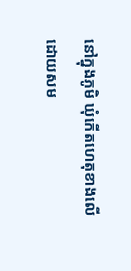នៅក្នុងភូមិ ឃុំកើតហេតុខាងលើ
ដោយសម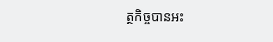ត្ថកិច្ចបានអះ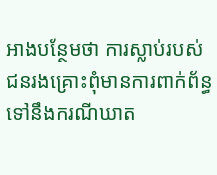អាងបន្ថែមថា ការស្លាប់របស់ជនរងគ្រោះពុំមានការពាក់ព័ន្ធ
ទៅនឹងករណីឃាត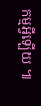កម្មអ្វីឡើយ ៕